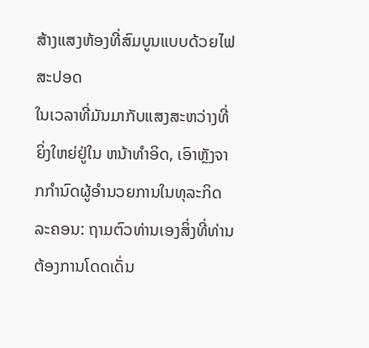ສ້າງແສງຫ້ອງທີ່ສົມບູນແບບດ້ວຍໄຟສະປອດ
ໃນເວລາທີ່ມັນມາກັບແສງສະຫວ່າງທີ່ຍິ່ງໃຫຍ່ຢູ່ໃນ ຫນ້າທໍາອິດ, ເອົາຫຼັງຈາກກໍານົດຜູ້ອໍານວຍການໃນທຸລະກິດລະຄອນ: ຖາມຕົວທ່ານເອງສິ່ງທີ່ທ່ານ ຕ້ອງການໂດດເດັ່ນ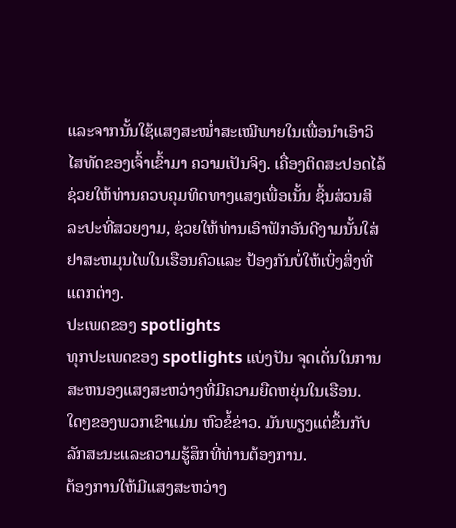ແລະຈາກນັ້ນໃຊ້ແສງສະໝໍ່າສະເໝີພາຍໃນເພື່ອນຳເອົາວິໄສທັດຂອງເຈົ້າເຂົ້າມາ ຄວາມເປັນຈິງ. ເຄື່ອງຕິດສະປອດໄລ້ຊ່ວຍໃຫ້ທ່ານຄວບຄຸມທິດທາງແສງເພື່ອເນັ້ນ ຊິ້ນສ່ວນສິລະປະທີ່ສວຍງາມ, ຊ່ວຍໃຫ້ທ່ານເອົາຟັກອັນດີງາມນັ້ນໃສ່ຢາສະຫມຸນໄພໃນເຮືອນຄົວແລະ ປ້ອງກັນບໍ່ໃຫ້ເບິ່ງສິ່ງທີ່ແຕກຕ່າງ.
ປະເພດຂອງ spotlights
ທຸກປະເພດຂອງ spotlights ແບ່ງປັນ ຈຸດເດັ່ນໃນການສະຫນອງແສງສະຫວ່າງທີ່ມີຄວາມຍືດຫຍຸ່ນໃນເຮືອນ. ໃດໆຂອງພວກເຂົາແມ່ນ ຫົວຂໍ້ຂ່າວ. ມັນພຽງແຕ່ຂຶ້ນກັບລັກສະນະແລະຄວາມຮູ້ສຶກທີ່ທ່ານຕ້ອງການ.
ຕ້ອງການໃຫ້ມີແສງສະຫວ່າງ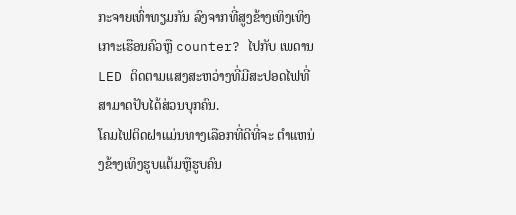ກະຈາຍເທົ່າທຽມກັນ ລົງຈາກທີ່ສູງຂ້າງເທິງເທິງເກາະເຮືອນຄົວຫຼື counter? ໄປກັບ ເພດານ LED ຕິດຕາມແສງສະຫວ່າງທີ່ມີສະປອດໄຟທີ່ສາມາດປັບໄດ້ສ່ວນບຸກຄົນ.
ໂຄມໄຟຕິດຝາແມ່ນທາງເລືອກທີ່ດີທີ່ຈະ ຕໍາແຫນ່ງຂ້າງເທິງຮູບແຕ້ມຫຼືຮູບຄົນ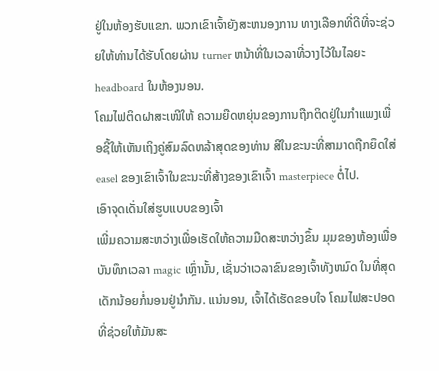ຢູ່ໃນຫ້ອງຮັບແຂກ. ພວກເຂົາເຈົ້າຍັງສະຫນອງການ ທາງເລືອກທີ່ດີທີ່ຈະຊ່ວຍໃຫ້ທ່ານໄດ້ຮັບໂດຍຜ່ານ turner ຫນ້າທີ່ໃນເວລາທີ່ວາງໄວ້ໃນໄລຍະ headboard ໃນຫ້ອງນອນ.
ໂຄມໄຟຕິດຝາສະເໜີໃຫ້ ຄວາມຍືດຫຍຸ່ນຂອງການຖືກຕິດຢູ່ໃນກໍາແພງເພື່ອຊີ້ໃຫ້ເຫັນເຖິງຄູ່ສົມລົດຫລ້າສຸດຂອງທ່ານ ສີໃນຂະນະທີ່ສາມາດຖືກຍຶດໃສ່ easel ຂອງເຂົາເຈົ້າໃນຂະນະທີ່ສ້າງຂອງເຂົາເຈົ້າ masterpiece ຕໍ່ໄປ.
ເອົາຈຸດເດັ່ນໃສ່ຮູບແບບຂອງເຈົ້າ
ເພີ່ມຄວາມສະຫວ່າງເພື່ອເຮັດໃຫ້ຄວາມມືດສະຫວ່າງຂຶ້ນ ມຸມຂອງຫ້ອງເພື່ອບັນທຶກເວລາ magic ເຫຼົ່ານັ້ນ, ເຊັ່ນວ່າເວລາຂົນຂອງເຈົ້າທັງຫມົດ ໃນທີ່ສຸດ ເດັກນ້ອຍກໍ່ນອນຢູ່ນຳກັນ. ແນ່ນອນ, ເຈົ້າໄດ້ເຮັດຂອບໃຈ ໂຄມໄຟສະປອດທີ່ຊ່ວຍໃຫ້ມັນສະ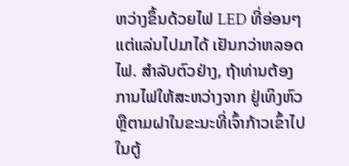ຫວ່າງຂຶ້ນດ້ວຍໄຟ LED ທີ່ອ່ອນໆ ແຕ່ແລ່ນໄປມາໄດ້ ເຢັນກວ່າຫລອດໄຟ. ສໍາລັບຕົວຢ່າງ, ຖ້າທ່ານຕ້ອງການໄຟໃຫ້ສະຫວ່າງຈາກ ຢູ່ເທິງຫົວຫຼືຕາມຝາໃນຂະນະທີ່ເຈົ້າກ້າວເຂົ້າໄປໃນຕູ້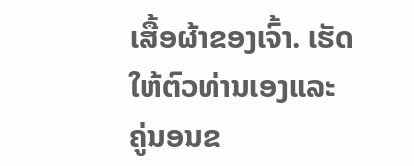ເສື້ອຜ້າຂອງເຈົ້າ. ເຮັດໃຫ້ຕົວທ່ານເອງແລະ ຄູ່ນອນຂ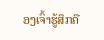ອງເຈົ້າຮູ້ສຶກຄື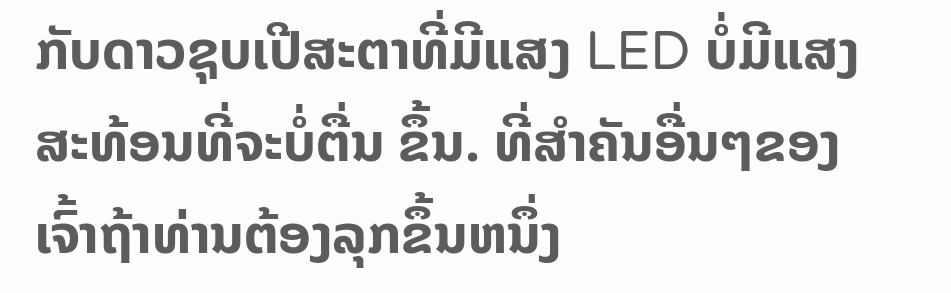ກັບດາວຊຸບເປີສະຕາທີ່ມີແສງ LED ບໍ່ມີແສງສະທ້ອນທີ່ຈະບໍ່ຕື່ນ ຂຶ້ນ. ທີ່ສໍາຄັນອື່ນໆຂອງເຈົ້າຖ້າທ່ານຕ້ອງລຸກຂຶ້ນຫນຶ່ງ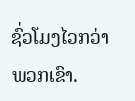ຊົ່ວໂມງໄວກວ່າພວກເຂົາ.